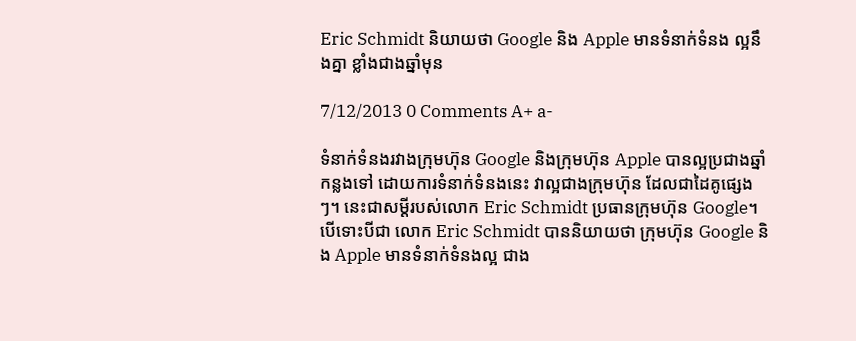Eric Schmidt និយាយថា Google និង Apple មានទំនាក់ទំនង ល្អនឹងគ្នា ខ្លាំងជាងឆ្នាំមុន

7/12/2013 0 Comments A+ a-

ទំនាក់ទំនងរវាងក្រុមហ៊ុន Google និងក្រុមហ៊ុន Apple បានល្អប្រជាងឆ្នាំកន្លងទៅ ដោយការទំនាក់ទំនងនេះ វាល្អជាងក្រុមហ៊ុន ដែលជាដៃគូផ្សេងៗ។ នេះជាសម្ដីរបស់លោក Eric Schmidt ប្រធានក្រុមហ៊ុន Google។
បើទោះបីជា លោក Eric Schmidt បាននិយាយថា ក្រុមហ៊ុន Google និង Apple មានទំនាក់ទំនងល្អ ជាង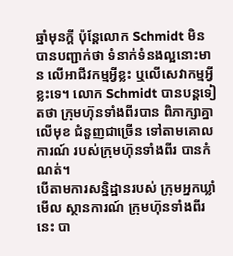ឆ្នាំមុនក្ដី ប៉ុន្តែលោក Schmidt មិនបានបញ្ជាក់ថា ទំនាក់ទំនងល្អនោះមាន លើអាជីវកម្មអ្វីខ្លះ ឬលើសេវាកម្មអ្វីខ្លះទេ។ លោក Schmidt បានបន្តទៀតថា ក្រុមហ៊ុនទាំងពីរបាន ពិភាក្សាគ្នាលើមុខ ជំនួញជាច្រើន ទៅតាមគោលការណ៍ របស់ក្រុមហ៊ុនទាំងពីរ បានកំណត់។
បើតាមការសន្និដ្ឋានរបស់ ក្រុមអ្នកឃ្លាំមើល ស្ថានការណ៍ ក្រុមហ៊ុនទាំងពីរនេះ បា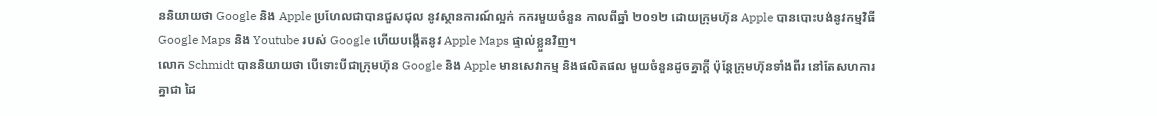ននិយាយថា Google និង Apple ប្រហែលជាបានជួសជុល នូវស្ថានការណ៍ល្អក់ កករមួយចំនួន កាលពីឆ្នាំ ២០១២ ដោយក្រុមហ៊ុន Apple បានបោះបង់នូវកម្មវិធី Google Maps និង Youtube របស់ Google ហើយបង្កើតនូវ Apple Maps ផ្ទាល់ខ្លួនវិញ។
លោក Schmidt បាននិយាយថា បើទោះបីជាក្រុមហ៊ុន Google និង Apple មានសេវាកម្ម និងផលិតផល មួយចំនួនដូចគ្នាក្ដី ប៉ុន្តែក្រុមហ៊ុនទាំងពីរ នៅតែសហការគ្នាជា ដៃ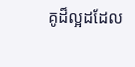គូដ៏ល្អដដែល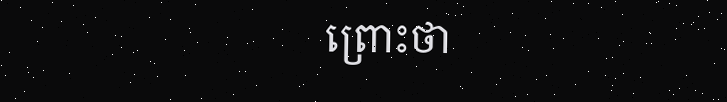ព្រោះថា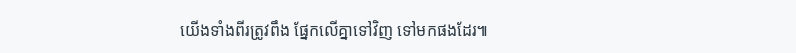យើងទាំងពីរត្រូវពឹង ផ្នែកលើគ្នាទៅវិញ ទៅមកផងដែរ៕